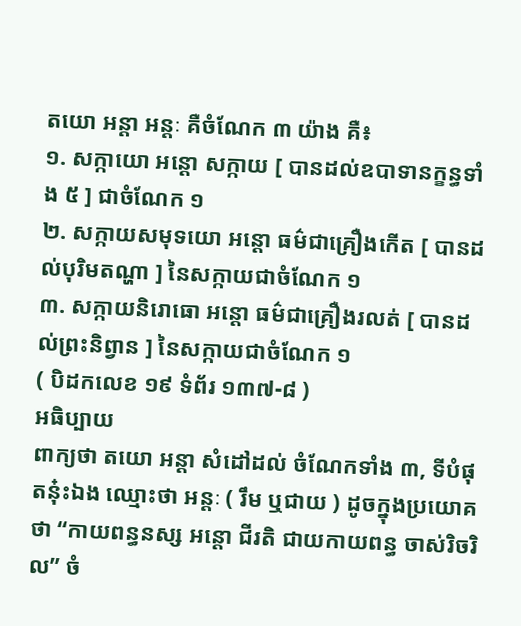តយោ អន្តា អន្តៈ គឺចំណែក ៣ យ៉ាង គឺ៖
១. សក្កាយោ អន្តោ សក្កាយ [ បានដល់ឧបាទានក្ខន្ធទាំង ៥ ] ជាចំណែក ១
២. សក្កាយសមុទយោ អន្តោ ធម៌ជាគ្រឿងកើត [ បានដល់បុរិមតណ្ហា ] នៃសក្កាយជាចំណែក ១
៣. សក្កាយនិរោធោ អន្តោ ធម៌ជាគ្រឿងរលត់ [ បានដល់ព្រះនិព្វាន ] នៃសក្កាយជាចំណែក ១
( បិដកលេខ ១៩ ទំព័រ ១៣៧-៨ )
អធិប្បាយ
ពាក្យថា តយោ អន្តា សំដៅដល់ ចំណែកទាំង ៣, ទីបំផុតនុ៎ះឯង ឈ្មោះថា អន្តៈ ( រឹម ឬជាយ ) ដូចក្នុងប្រយោគថា “កាយពន្ធនស្ស អន្តោ ជីរតិ ជាយកាយពន្ធ ចាស់រិចរិល” ចំ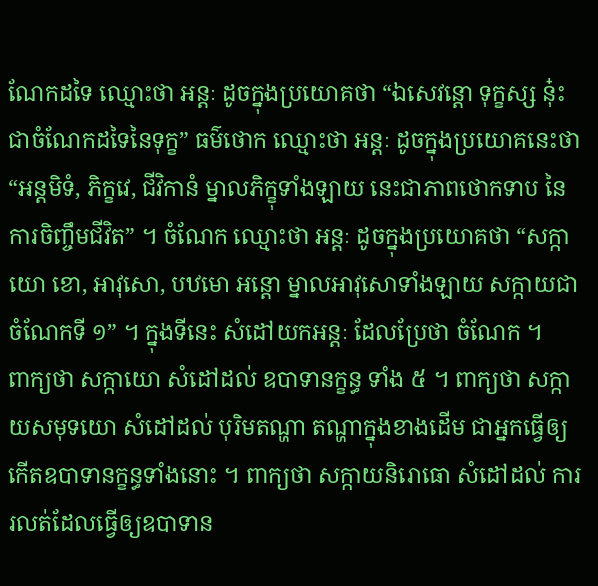ណែកដទៃ ឈ្មោះថា អន្តៈ ដូចក្នុងប្រយោគថា “ឯសេវន្តោ ទុក្ខស្ស នុ៎ះជាចំណែកដទៃនៃទុក្ខ” ធម៌ថោក ឈ្មោះថា អន្តៈ ដូចក្នុងប្រយោគនេះថា “អន្តមិទំ, ភិក្ខវេ, ជីវិកានំ ម្នាលភិក្ខុទាំងឡាយ នេះជាភាពថោកទាប នៃការចិញ្ចឹមជីវិត” ។ ចំណែក ឈ្មោះថា អន្តៈ ដូចក្នុងប្រយោគថា “សក្កាយោ ខោ, អាវុសោ, បឋមោ អន្តោ ម្នាលអាវុសោទាំងឡាយ សក្កាយជាចំណែកទី ១” ។ ក្នុងទីនេះ សំដៅយកអន្តៈ ដែលប្រែថា ចំណែក ។
ពាក្យថា សក្កាយោ សំដៅដល់ ឧបាទានក្ខន្ធ ទាំង ៥ ។ ពាក្យថា សក្កាយសមុទយោ សំដៅដល់ បុរិមតណ្ហា តណ្ហាក្នុងខាងដើម ជាអ្នកធ្វើឲ្យកើតឧបាទានក្ខន្ធទាំងនោះ ។ ពាក្យថា សក្កាយនិរោធោ សំដៅដល់ ការរលត់ដែលធ្វើឲ្យឧបាទាន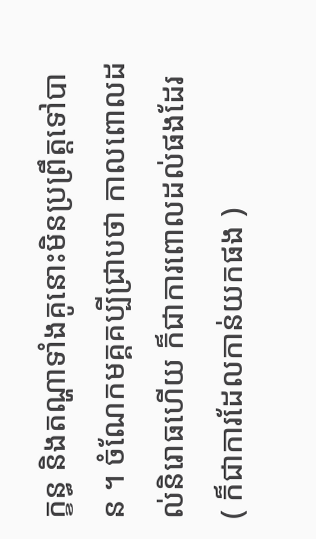ក្ខន្ធ និងតណ្ហាទាំងគូនោះមិនប្រព្រឹត្តទៅបាន ។ ចំណែកមគ្គគប្បីជ្រាបថា កាលពោលដល់និរោធហើយ ក៏ជាការពោលដល់ផងដែរ ( ក៏ជាការដែលកាន់យកផង )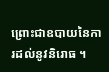ព្រោះជាឧបាយនៃការដល់នូវនិរោធ ។